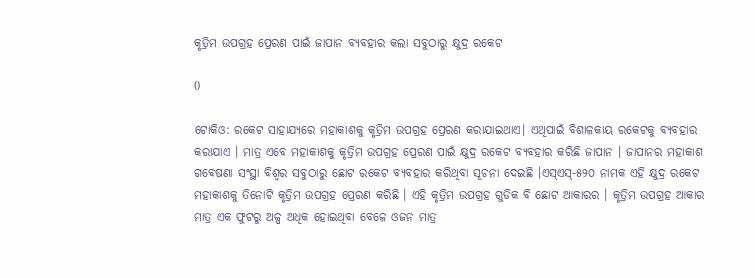କୃତ୍ରିମ ଉପଗ୍ରହ ପ୍ରେରଣ ପାଇଁ ଜାପାନ ବ୍ୟବହାର କଲା ସବୁଠାରୁ କ୍ଷୁଦ୍ର ରକେଟ

0

ଟୋକିଓ: ରକେଟ ସାହାଯ୍ୟରେ ମହାକାଶକୁ କୃତ୍ରିମ ଉପଗ୍ରହ ପ୍ରେରଣ କରାଯାଇଥାଏ। ଏଥିପାଇଁ ବିଶାଳକାୟ ରକେଟକୁ ବ୍ୟବହାର କରାଯାଏ । ମାତ୍ର ଏବେ ମହାକାଶକୁ କୃତ୍ରିମ ଉପଗ୍ରହ ପ୍ରେରଣ ପାଇଁ କ୍ଷୁଦ୍ର ରକେଟ ବ୍ୟବହାର କରିଛି ଜାପାନ । ଜାପାନର ମହାକାଶ ଗବେଷଣା ସଂସ୍ଥା ବିଶ୍ୱର ସବୁଠାରୁ ଛୋଟ ରକେଟ ବ୍ୟବହାର କରିଥିବା ସୂଚନା ଦେଇଛି ।ଏସ୍‌ଏସ୍‌-୫୨୦ ନାମକ ଏହି କ୍ଷୁଦ୍ର ରକେଟ ମହାକାଶକୁ ତିନୋଟି କୃତ୍ରିମ ଉପଗ୍ରହ ପ୍ରେରଣ କରିଛି । ଏହି କୃତ୍ରିମ ଉପଗ୍ରହ ଗୁଡିକ ବି ଛୋଟ ଆକାରର । କୃତ୍ରିମ ଉପଗ୍ରହ ଆକାର ମାତ୍ର ଏକ ଫୁଟରୁ ଅଳ୍ପ ଅଧିକ ହୋଇଥିବା ବେଳେ ଓଜନ ମାତ୍ର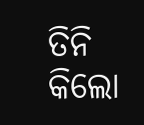ତିନି କିଲୋ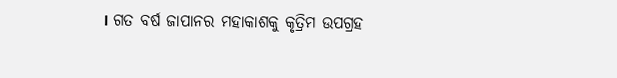। ଗତ ବର୍ଷ ଜାପାନର ମହାକାଶକୁ କୃତ୍ରିମ ଉପଗ୍ରହ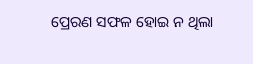ପ୍ରେରଣ ସଫଳ ହୋଇ ନ ଥିଲା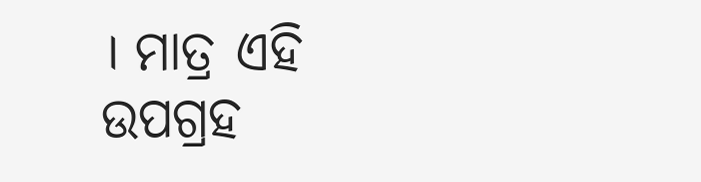। ମାତ୍ର ଏହି ଉପଗ୍ରହ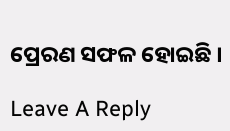ପ୍ରେରଣ ସଫଳ ହୋଇଛି ।

Leave A Reply